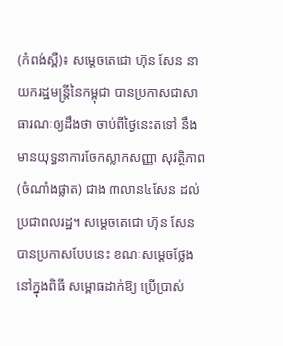(កំពង់ស្ពឺ)៖ សម្តេចតេជោ ហ៊ុន សែន នាយករដ្ឋមន្រ្តីនៃកម្ពុជា បានប្រកាសជាសាធារណៈឲ្យដឹងថា ចាប់ពីថ្ងៃនេះតទៅ នឹងមានយុទ្ធនាការចែកស្លាកសញ្ញា សុវត្ថិភាព (ចំណាំងផ្លាត) ជាង ៣លាន៤សែន ដល់ប្រជាពលរដ្ឋ។ សម្តេចតេជោ ហ៊ុន សែន បានប្រកាសបែបនេះ ខណៈសម្តេចថ្លែងនៅក្នុងពិធី សម្ពោធដាក់ឱ្យ ប្រើប្រាស់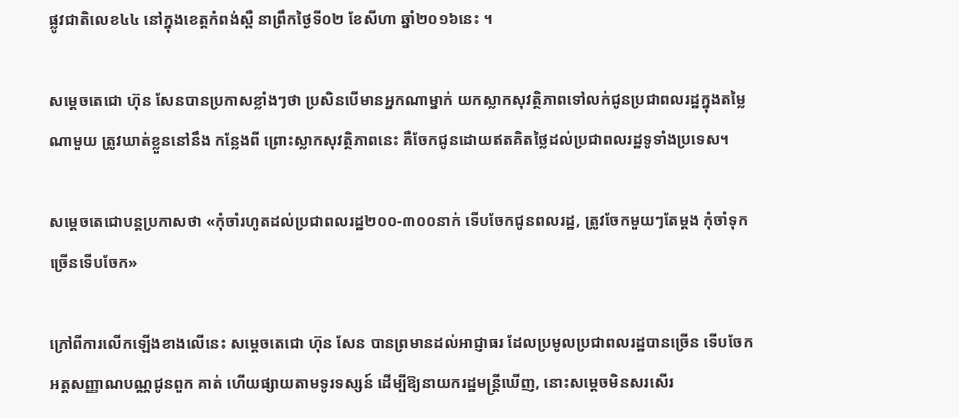ផ្លូវជាតិលេខ៤៤ នៅក្នុងខេត្តកំពង់ស្ពឺ នាព្រឹកថ្ងៃទី០២ ខែសីហា ឆ្នាំ២០១៦នេះ ។

សម្តេចតេជោ ហ៊ុន សែនបានប្រកាសខ្លាំងៗថា ប្រសិនបើមានអ្នកណាម្នាក់ យកស្លាកសុវត្ថិភាពទៅលក់ជូនប្រជាពលរដ្ឋក្នុងតម្លៃណាមួយ ត្រូវឃាត់ខ្លួននៅនឹង កន្លែងពី ព្រោះស្លាកសុវត្ថិភាពនេះ គឺចែកជូនដោយឥតគិតថ្លៃដល់ប្រជាពលរដ្ឋទូទាំងប្រទេស។

សម្តេចតេជោបន្តប្រកាសថា «កុំចាំរហូតដល់ប្រជាពលរដ្ឋ២០០-៣០០នាក់ ទើបចែកជូនពលរដ្ឋ, ត្រូវចែកមួយៗតែម្តង កុំចាំទុកច្រើនទើបចែក»

ក្រៅពីការលើកឡើងខាងលើនេះ សម្តេចតេជោ ហ៊ុន សែន បានព្រមានដល់អាជ្ញាធរ ដែលប្រមូលប្រជាពលរដ្ឋបានច្រើន ទើបចែកអត្តសញ្ញាណបណ្ណជូនពួក គាត់ ហើយផ្សាយតាមទូរទស្សន៍ ដើម្បីឱ្យនាយករដ្ឋមន្រ្តីឃើញ, នោះសម្តេចមិនសរសើរ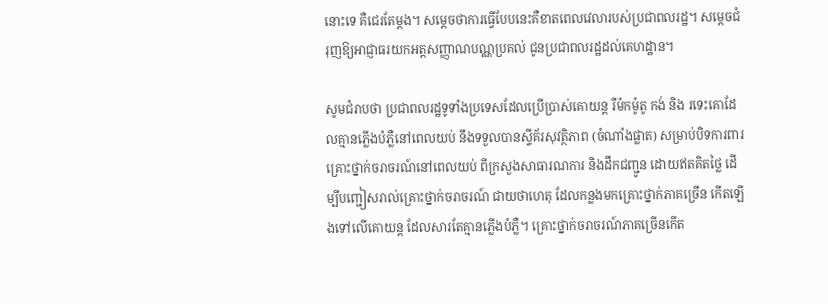នោះទេ គឺជេរតែម្តង។ សម្តេចថាការធ្វើបែបនេះគឺខាតពេលវេលារបស់ប្រជាពលរដ្ឋ។ សម្តេចជំរុញឱ្យអាជ្ញាធរយកអត្តសញ្ញាណបណ្ណប្រគល់ ជូនប្រជាពលរដ្ឋដល់គេហដ្ឋាន។

សូមជំរាបថា ប្រជាពលរដ្ឋទូទាំងប្រទេសដែលប្រើប្រាស់គោយន្ត រឺម៉កម៉ូតូ កង់ និង រទេះគោដែលគ្មានភ្លើងបំភ្លឺនៅពេលយប់ នឹងទទួលបានស្ទីគ័រសុវត្ថិភាព (ចំណាំងផ្លាត) សម្រាប់បិទការពារ គ្រោះថ្នាក់ចរាចរណ៍នៅពេលយប់ ពីក្រសួងសាធារណការ និងដឹកជញ្ជូន ដោយឥតគិតថ្លៃ ដើម្បីបញ្ជៀសរាល់គ្រោះថ្នាក់ចរាចរណ៍ ជាយថាហេតុ ដែលកន្លងមកគ្រោះថ្នាក់ភាគច្រើន កើតឡើងទៅលើគោយន្ត ដែលសារតែគ្មានភ្លើងបំភ្លឺ។ គ្រោះថ្នាក់ចរាចរណ៍ភាគច្រើនកើត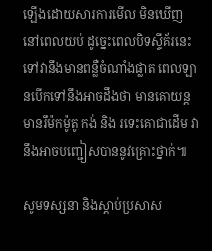ឡើងដោយសារការមើល មិនឃើញនៅពេលយប់ ដូច្នេះពេលបិទស្ទីគ័រនេះ ទៅវានឹងមានពន្លឺចំណាំងផ្លាត ពេលឡានបើកទៅនឹងអាចដឹងថា មានគោយន្តមានរឹម៉កម៉ូតូ កង់ និង រទេះគោជាដើម វានឹងអាចបញ្ជៀសបាននូវគ្រោះថ្នាក់៕

សូមទស្សនា និងស្តាប់ប្រសាស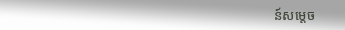ន៍សម្តេច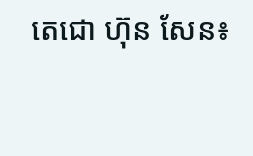តេជោ ហ៊ុន សែន៖